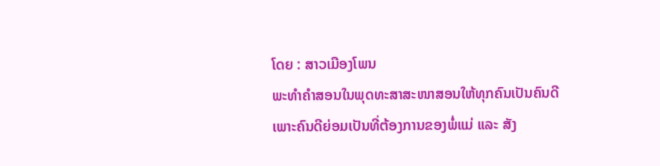ໂດຍ : ສາວເມືອງໂພນ
ພະທຳຄຳສອນໃນພຸດທະສາສະໜາສອນໃຫ້ທຸກຄົນເປັນຄົນດີ
ເພາະຄົນດີຍ່ອມເປັນທີ່ຕ້ອງການຂອງພໍ່ແມ່ ແລະ ສັງ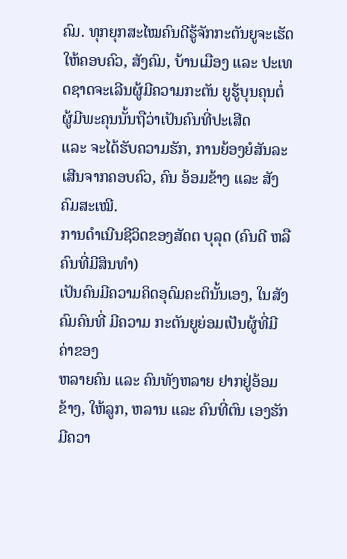ຄົມ. ທຸກຍຸກສະໄໝຄົນດີຮູ້ຈັກກະຕັນຍູຈະເຮັດ
ໃຫ້ຄອບຄົວ, ສັງຄົມ, ບ້ານເມືອງ ແລະ ປະເທດຊາດຈະເລີນຜູ້ມີຄວາມກະຕັນ ຍູຮູ້ບຸນຄຸນຕໍ່ຜູ້ມີພະຄຸນນັ້ນຖືວ່າເປັນຄົນທີ່ປະເສີດ
ແລະ ຈະໄດ້ຮັບຄວາມຮັກ, ການຍ້ອງຍໍສັນລະເສີນຈາກຄອບຄົວ, ຄົນ ອ້ອມຂ້າງ ແລະ ສັງຄົມສະເໝີ.
ການດຳເນີນຊີວິດຂອງສັດຕ ບຸລຸດ (ຄົນດີ ຫລື ຄົນທີ່ມີສິນທຳ)
ເປັນຄົນມີຄວາມຄິດອຸດົມຄະຕິນັ້ນເອງ, ໃນສັງຄົມຄົນທີ່ ມີຄວາມ ກະຕັນຍູຍ່ອມເປັນຜູ້ທີ່ມີຄ່າຂອງ
ຫລາຍຄົນ ແລະ ຄົນທັງຫລາຍ ຢາກຢູ່ອ້ອມຂ້າງ, ໃຫ້ລູກ, ຫລານ ແລະ ຄົນທີ່ຕົນ ເອງຮັກມີຄວາ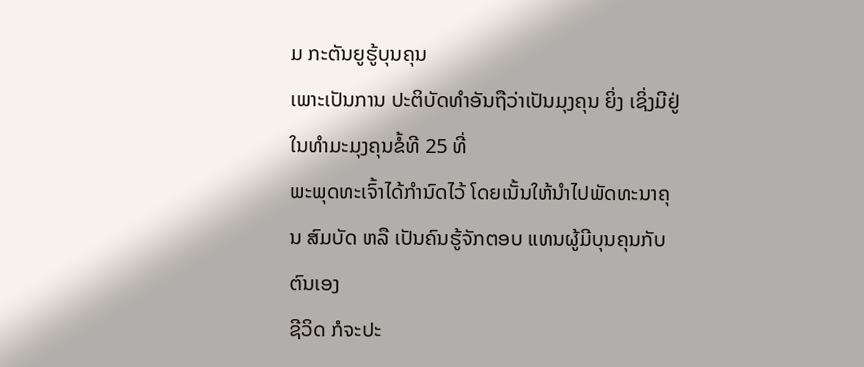ມ ກະຕັນຍູຮູ້ບຸນຄຸນ
ເພາະເປັນການ ປະຕິບັດທຳອັນຖືວ່າເປັນມຸງຄຸນ ຍິ່ງ ເຊິ່ງມີຢູ່ໃນທຳມະມຸງຄຸນຂໍ້ທີ 25 ທີ່
ພະພຸດທະເຈົ້າໄດ້ກຳນົດໄວ້ ໂດຍເນັ້ນໃຫ້ນຳໄປພັດທະນາຄຸນ ສົມບັດ ຫລື ເປັນຄົນຮູ້ຈັກຕອບ ແທນຜູ້ມີບຸນຄຸນກັບຕົນເອງ
ຊີວິດ ກໍຈະປະ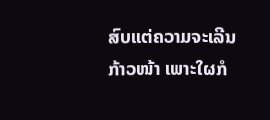ສົບແຕ່ຄວາມຈະເລີນ ກ້າວໜ້າ ເພາະໃຜກໍ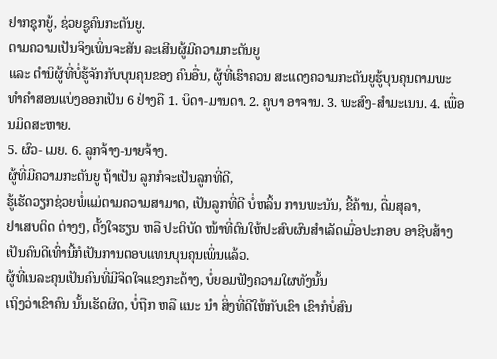ຢາກຊຸກຍູ້, ຊ່ວຍຊູຄົນກະຕັນຍູ.
ຕາມຄວາມເປັນຈິງເພິ່ນຈະສັນ ລະເສີນຜູ້ມີຄວາມກະຕັນຍູ
ແລະ ຕຳນິຜູ້ທີ່ບໍ່ຮູ້ຈັກກັບບຸນຄຸນຂອງ ຄົນອື່ນ, ຜູ້ທີ່ເຮົາຄວນ ສະແດງຄວາມກະຕັນຍູຮູ້ບຸນຄຸນຕາມພະ
ທຳຄຳສອນແບ່ງອອກເປັນ 6 ຢ່າງຄື 1. ບິດາ-ມານດາ. 2. ຄູບາ ອາຈານ. 3. ພະສົງ-ສຳມະເນນ. 4. ເພື່ອນມິດສະຫາຍ.
5. ຜົວ- ເມຍ. 6. ລູກຈ້າງ-ນາຍຈ້າງ.
ຜູ້ທີ່ມີຄວາມກະຕັນຍູ ຖ້າເປັນ ລູກກໍຈະເປັນລູກທີ່ດີ,
ຮູ້ເຮັດວຽກຊ່ວຍພໍ່ແມ່ຕາມຄວາມສາມາດ, ເປັນລູກທີ່ດີ ບໍ່ຫລິ້ນ ການພະນັນ, ຂີ້ຄ້ານ, ດື່ມສຸລາ,
ຢາເສບຕິດ ຕ່າງໆ, ຕັ້ງໃຈຮຽນ ຫລື ປະຕິບັດ ໜ້າທີ່ຕົນໃຫ້ປະສົບຜົນສຳເລັດເມື່ອປະກອບ ອາຊີບສ້າງເປັນຄົນດີເທົ່ານີ້ກໍເປັນການຕອບແທນບຸນຄຸນເພິ່ນແລ້ວ.
ຜູ້ທີ່ເນລະຄຸນເປັນຄົນທີ່ມີຈິດໃຈແຂງກະດ້າງ, ບໍ່ຍອມຟັງຄວາມໃຜທັງນັ້ນ
ເຖິງວ່າເຂົາຄົນ ນັ້ນເຮັດຜິດ, ບໍ່ຖືກ ຫລື ແນະ ນຳ ສິ່ງທີ່ດີໃຫ້ກັບເຂົາ ເຂົາກໍບໍ່ສົນ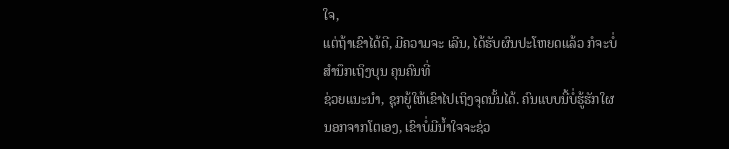ໃຈ,
ແຕ່ຖ້າເຂົາໄດ້ດີ, ມີຄວາມຈະ ເລີນ, ໄດ້ຮັບຜົນປະໂຫຍດແລ້ວ ກໍຈະບໍ່ສຳນຶກເຖິງບຸນ ຄຸນຄົນທີ່
ຊ່ວຍແນະນຳ, ຊຸກຍູ້ໃຫ້ເຂົາໄປເຖິງຈຸດນັ້ນໄດ້. ຄົນແບບນີ້ບໍ່ຮູ້ຮັກໃຜນອກຈາກໂຕເອງ, ເຂົາບໍ່ມີນ້ຳໃຈຈະຊ່ວ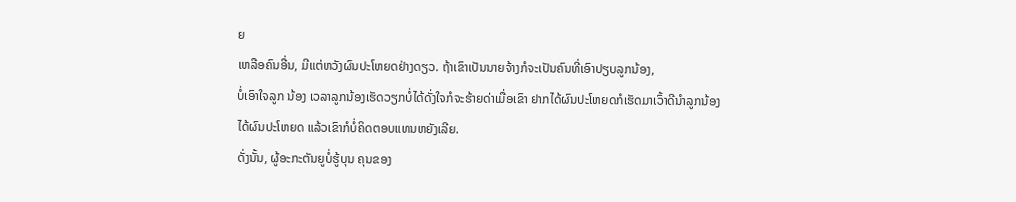ຍ
ເຫລືອຄົນອື່ນ, ມີແຕ່ຫວັງຜົນປະໂຫຍດຢ່າງດຽວ. ຖ້າເຂົາເປັນນາຍຈ້າງກໍຈະເປັນຄົນທີ່ເອົາປຽບລູກນ້ອງ,
ບໍ່ເອົາໃຈລູກ ນ້ອງ ເວລາລູກນ້ອງເຮັດວຽກບໍ່ໄດ້ດັ່ງໃຈກໍຈະຮ້າຍດ່າເມື່ອເຂົາ ຢາກໄດ້ຜົນປະໂຫຍດກໍເຮັດມາເວົ້າດີນຳລູກນ້ອງ
ໄດ້ຜົນປະໂຫຍດ ແລ້ວເຂົາກໍບໍ່ຄິດຕອບແທນຫຍັງເລີຍ.
ດັ່ງນັ້ນ, ຜູ້ອະກະຕັນຍູບໍ່ຮູ້ບຸນ ຄຸນຂອງ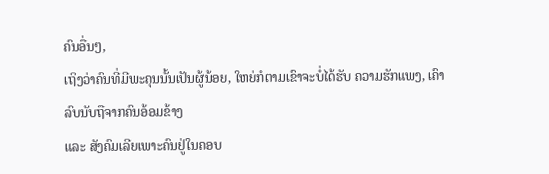ຄົນອື່ນໆ,
ເຖິງວ່າຄົນທີ່ມີພະຄຸນນັ້ນເປັນຜູ້ນ້ອຍ, ໃຫຍ່ກໍຕາມເຂົາຈະບໍ່ໄດ້ຮັບ ຄວາມຮັກແພງ, ເຄົາລົບນັບຖືຈາກຄົນອ້ອມຂ້າງ
ແລະ ສັງຄົມເລີຍເພາະຄົນຢູ່ໃນຄອບ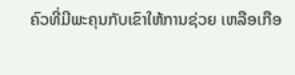ຄົວທີ່ມີພະຄຸນກັບເຂົາໃຫ້ການຊ່ວຍ ເຫລືອເກືອ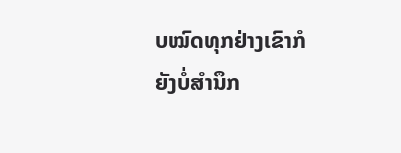ບໝົດທຸກຢ່າງເຂົາກໍຍັງບໍ່ສຳນຶກ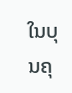ໃນບຸນຄຸ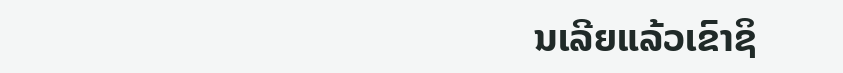ນເລີຍແລ້ວເຂົາຊິ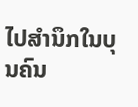ໄປສຳນຶກໃນບຸນຄົນ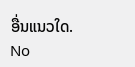ອື່ນແນວໃດ.
No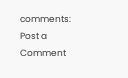comments:
Post a Comment